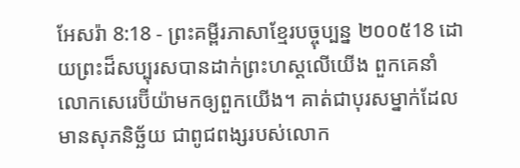អែសរ៉ា 8:18 - ព្រះគម្ពីរភាសាខ្មែរបច្ចុប្បន្ន ២០០៥18 ដោយព្រះដ៏សប្បុរសបានដាក់ព្រះហស្ដលើយើង ពួកគេនាំលោកសេរេប៊ីយ៉ាមកឲ្យពួកយើង។ គាត់ជាបុរសម្នាក់ដែលមានសុភនិច្ឆ័យ ជាពូជពង្សរបស់លោក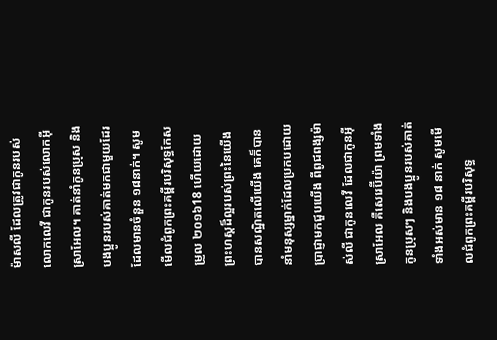ម៉ាសលី ដែលត្រូវជាកូនរបស់លោកលេវី ជាកូនរបស់លោកអ៊ីស្រាអែល។ គាត់នាំកូនប្រុស និងបងប្អូនរបស់គាត់មកជាមួយដែរ ដែលមានចំនួន ១៨នាក់។ សូមមើលជំពូកព្រះគម្ពីរបរិសុទ្ធកែសម្រួល ២០១៦18 ហើយដោយព្រះហស្តដ៏ល្អរបស់ព្រះនៃយើង បានសណ្ឋិតលើយើង គេក៏បាននាំមនុស្សម្នាក់ដែលប្រកបដោយប្រាជ្ញាមកជួបយើង ពីពូជពង្សម៉ាស់លី ជាកូនលេវី ដែលជាកូនអ៊ីស្រាអែល គឺសេរេប៊ីយ៉ា ព្រមទាំងកូនប្រុសៗ និងបងប្អូនរបស់គាត់ ទាំងអស់មាន ១៨ នាក់ សូមមើលជំពូកព្រះគម្ពីរបរិសុទ្ធ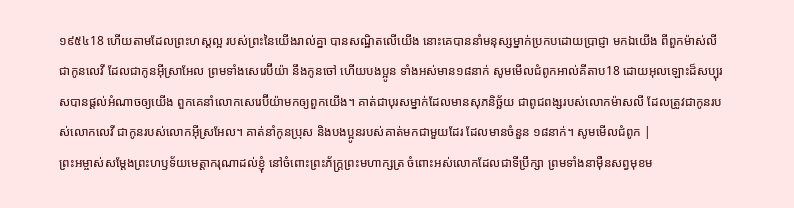១៩៥៤18 ហើយតាមដែលព្រះហស្តល្អ របស់ព្រះនៃយើងរាល់គ្នា បានសណ្ឋិតលើយើង នោះគេបាននាំមនុស្សម្នាក់ប្រកបដោយប្រាជ្ញា មកឯយើង ពីពួកម៉ាស់លី ជាកូនលេវី ដែលជាកូនអ៊ីស្រាអែល ព្រមទាំងសេរេប៊ីយ៉ា នឹងកូនចៅ ហើយបងប្អូន ទាំងអស់មាន១៨នាក់ សូមមើលជំពូកអាល់គីតាប18 ដោយអុលឡោះដ៏សប្បុរសបានផ្តល់អំណាចឲ្យយើង ពួកគេនាំលោកសេរេប៊ីយ៉ាមកឲ្យពួកយើង។ គាត់ជាបុរសម្នាក់ដែលមានសុភនិច្ឆ័យ ជាពូជពង្សរបស់លោកម៉ាសលី ដែលត្រូវជាកូនរបស់លោកលេវី ជាកូនរបស់លោកអ៊ីស្រអែល។ គាត់នាំកូនប្រុស និងបងប្អូនរបស់គាត់មកជាមួយដែរ ដែលមានចំនួន ១៨នាក់។ សូមមើលជំពូក |
ព្រះអម្ចាស់សម្តែងព្រះហឫទ័យមេត្តាករុណាដល់ខ្ញុំ នៅចំពោះព្រះភ័ក្ត្រព្រះមហាក្សត្រ ចំពោះអស់លោកដែលជាទីប្រឹក្សា ព្រមទាំងនាម៉ឺនសព្វមុខម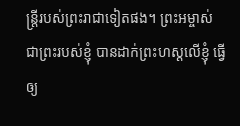ន្ត្រីរបស់ព្រះរាជាទៀតផង។ ព្រះអម្ចាស់ ជាព្រះរបស់ខ្ញុំ បានដាក់ព្រះហស្ដលើខ្ញុំ ធ្វើឲ្យ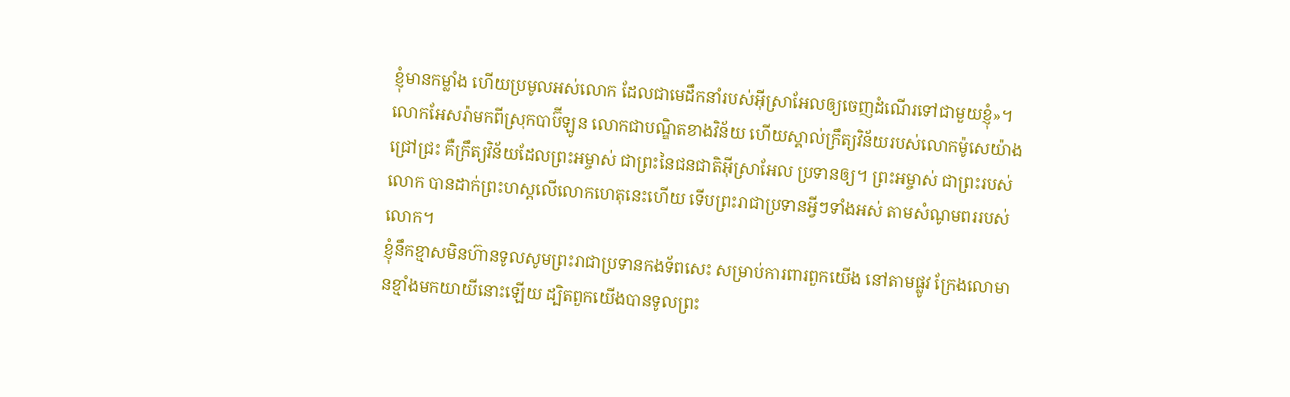ខ្ញុំមានកម្លាំង ហើយប្រមូលអស់លោក ដែលជាមេដឹកនាំរបស់អ៊ីស្រាអែលឲ្យចេញដំណើរទៅជាមួយខ្ញុំ»។
លោកអែសរ៉ាមកពីស្រុកបាប៊ីឡូន លោកជាបណ្ឌិតខាងវិន័យ ហើយស្គាល់ក្រឹត្យវិន័យរបស់លោកម៉ូសេយ៉ាងជ្រៅជ្រះ គឺក្រឹត្យវិន័យដែលព្រះអម្ចាស់ ជាព្រះនៃជនជាតិអ៊ីស្រាអែល ប្រទានឲ្យ។ ព្រះអម្ចាស់ ជាព្រះរបស់លោក បានដាក់ព្រះហស្ដលើលោកហេតុនេះហើយ ទើបព្រះរាជាប្រទានអ្វីៗទាំងអស់ តាមសំណូមពររបស់លោក។
ខ្ញុំនឹកខ្មាសមិនហ៊ានទូលសូមព្រះរាជាប្រទានកងទ័ពសេះ សម្រាប់ការពារពួកយើង នៅតាមផ្លូវ ក្រែងលោមានខ្មាំងមកយាយីនោះឡើយ ដ្បិតពួកយើងបានទូលព្រះ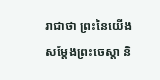រាជាថា ព្រះនៃយើងសម្តែងព្រះចេស្ដា និ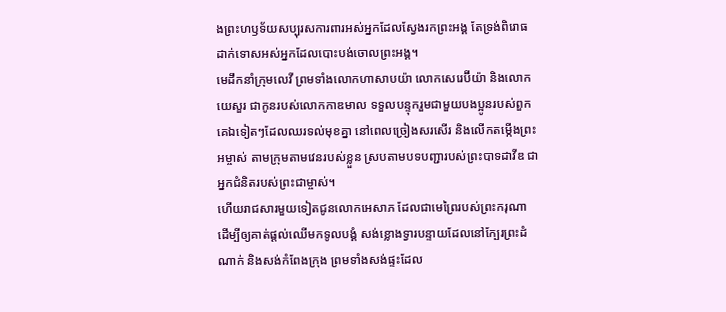ងព្រះហឫទ័យសប្បុរសការពារអស់អ្នកដែលស្វែងរកព្រះអង្គ តែទ្រង់ពិរោធដាក់ទោសអស់អ្នកដែលបោះបង់ចោលព្រះអង្គ។
មេដឹកនាំក្រុមលេវី ព្រមទាំងលោកហាសាបយ៉ា លោកសេរេប៊ីយ៉ា និងលោកយេសួរ ជាកូនរបស់លោកកាឌមាល ទទួលបន្ទុករួមជាមួយបងប្អូនរបស់ពួកគេឯទៀតៗដែលឈរទល់មុខគ្នា នៅពេលច្រៀងសរសើរ និងលើកតម្កើងព្រះអម្ចាស់ តាមក្រុមតាមវេនរបស់ខ្លួន ស្របតាមបទបញ្ជារបស់ព្រះបាទដាវីឌ ជាអ្នកជំនិតរបស់ព្រះជាម្ចាស់។
ហើយរាជសារមួយទៀតជូនលោកអេសាភ ដែលជាមេព្រៃរបស់ព្រះករុណា ដើម្បីឲ្យគាត់ផ្ដល់ឈើមកទូលបង្គំ សង់ខ្លោងទ្វារបន្ទាយដែលនៅក្បែរព្រះដំណាក់ និងសង់កំពែងក្រុង ព្រមទាំងសង់ផ្ទះដែល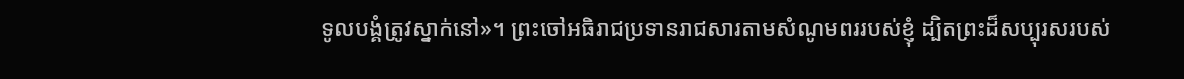ទូលបង្គំត្រូវស្នាក់នៅ»។ ព្រះចៅអធិរាជប្រទានរាជសារតាមសំណូមពររបស់ខ្ញុំ ដ្បិតព្រះដ៏សប្បុរសរបស់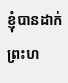ខ្ញុំបានដាក់ព្រះហ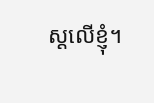ស្ដលើខ្ញុំ។